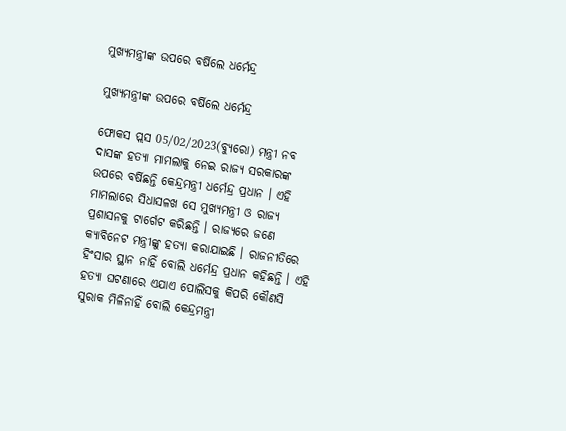ମୁଖ୍ୟମନ୍ତ୍ରୀଙ୍କ ଉପରେ ବର୍ଷିଲେ ଧର୍ମେନ୍ଦ୍ର

ମୁଖ୍ୟମନ୍ତ୍ରୀଙ୍କ ଉପରେ ବର୍ଷିଲେ ଧର୍ମେନ୍ଦ୍ର

ଫୋକସ ପ୍ଲସ 05/02/2023(ବ୍ୟୁରୋ) ମନ୍ତ୍ରୀ ନବ ଦାସଙ୍କ ହତ୍ୟା ମାମଲାକୁ ନେଇ ରାଜ୍ୟ ସରକାରଙ୍କ ଉପରେ ବର୍ଷିଛନ୍ତି କେନ୍ଦ୍ରମନ୍ତ୍ରୀ ଧର୍ମେନ୍ଦ୍ର ପ୍ରଧାନ । ଏହି ମାମଲାରେ ସିଧାସଳଖ ସେ ମୁଖ୍ୟମନ୍ତ୍ରୀ ଓ ରାଜ୍ୟ ପ୍ରଶାସନକୁ ଟାର୍ଗେଟ କରିଛନ୍ତି । ରାଜ୍ୟରେ ଜଣେ କ୍ୟାବିନେଟ ମନ୍ତ୍ରୀଙ୍କୁ ହତ୍ୟା କରାଯାଇଛି । ରାଜନୀତିରେ ହିଂସାର ସ୍ଥାନ ନାହିଁ ବୋଲି ଧର୍ମେନ୍ଦ୍ର ପ୍ରଧାନ କହିଛନ୍ତି । ଏହି ହତ୍ୟା ଘଟଣାରେ ଏଯାଏ ପୋଲିସକୁ କିପରି କୌଣସି ସୁରାକ ମିଳିନାହିଁ ବୋଲି କେନ୍ଦ୍ରମନ୍ତ୍ରୀ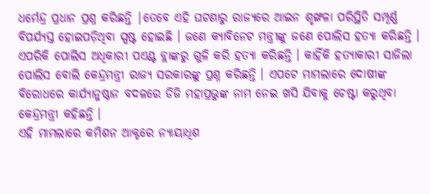ଧର୍ମେନ୍ଦ୍ର ପ୍ରଧାନ ପ୍ରଶ୍ନ କରିଛନ୍ତି |ତେବେ ଏହି ଘଟଣାରୁ ରାଜ୍ୟରେ ଆଇନ ଶୃଙ୍ଖଳା ପରିସ୍ଥିତି ସମ୍ପୂର୍ଣ୍ଣ ବିପର୍ଯ୍ୟସ୍ତ ହୋଇପଡ଼ିଥିବା ସ୍ପଷ୍ଟ ହୋଇଛି । ଜଣେ କ୍ୟାବିନେଟ ମନ୍ତ୍ରୀଙ୍କୁ ଜଣେ ପୋଲିସ ହତ୍ୟା କରିଛନ୍ତି । ଏପରିକି ପୋଲିସ ଅଧିକାରୀ ପଏଣ୍ଟ ବ୍ଲାଙ୍କରୁ ଗୁଳି କରି ହତ୍ୟା କରିଛନ୍ତି । କାହିଁକି ହତ୍ୟାକାରୀ ସାଜିଲା ପୋଲିସ ବୋଲି କେନ୍ଦ୍ରମନ୍ତ୍ରୀ ରାଜ୍ୟ ସରକାରଙ୍କୁ ପ୍ରଶ୍ନ କରିଛନ୍ତି । ଏପଟେ ମାମଲାରେ ଦୋଷୀଙ୍କ ବିରୋଧରେ କାର୍ଯ୍ୟାନୁଷ୍ଠାନ ବଦଳରେ ଡିଜି ମହାପ୍ରଭୁଙ୍କ ନାମ ନେଇ ଖସି ଯିବାକୁ ଚେଷ୍ଟା କରୁଥିବା କେନ୍ଦ୍ରମନ୍ତ୍ରୀ କହିଛନ୍ତି ।
ଏହି ମାମଲାରେ କମିଶନ ଆକ୍ଟରେ ନ୍ୟାୟାଧିଶ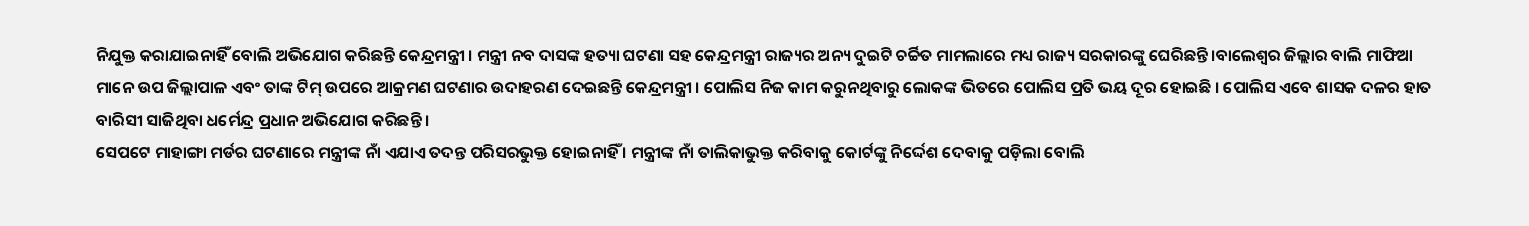ନିଯୁକ୍ତ କରାଯାଇନାହିଁ ବୋଲି ଅଭିଯୋଗ କରିଛନ୍ତି କେନ୍ଦ୍ରମନ୍ତ୍ରୀ । ମନ୍ତ୍ରୀ ନବ ଦାସଙ୍କ ହତ୍ୟା ଘଟଣା ସହ କେନ୍ଦ୍ରମନ୍ତ୍ରୀ ରାଜ୍ୟର ଅନ୍ୟ ଦୁଇଟି ଚର୍ଚ୍ଚିତ ମାମଲାରେ ମଧ୍ୟ ରାଜ୍ୟ ସରକାରଙ୍କୁ ଘେରିଛନ୍ତି ।ବାଲେଶ୍ଵର ଜିଲ୍ଲାର ବାଲି ମାଫିଆ ମାନେ ଉପ ଜିଲ୍ଲାପାଳ ଏବଂ ତାଙ୍କ ଟିମ୍ ଉପରେ ଆକ୍ରମଣ ଘଟଣାର ଉଦାହରଣ ଦେଇଛନ୍ତି କେନ୍ଦ୍ରମନ୍ତ୍ରୀ । ପୋଲିସ ନିଜ କାମ କରୁନଥିବାରୁ ଲୋକଙ୍କ ଭିତରେ ପୋଲିସ ପ୍ରତି ଭୟ ଦୂର ହୋଇଛି । ପୋଲିସ ଏବେ ଶାସକ ଦଳର ହାତ ବାରିସୀ ସାଜିଥିବା ଧର୍ମେନ୍ଦ୍ର ପ୍ରଧାନ ଅଭିଯୋଗ କରିଛନ୍ତି ।
ସେପଟେ ମାହାଙ୍ଗା ମର୍ଡର ଘଟଣାରେ ମନ୍ତ୍ରୀଙ୍କ ନାଁ ଏଯାଏ ତଦନ୍ତ ପରିସରଭୁକ୍ତ ହୋଇନାହିଁ । ମନ୍ତ୍ରୀଙ୍କ ନାଁ ତାଲିକାଭୁକ୍ତ କରିବାକୁ କୋର୍ଟଙ୍କୁ ନିର୍ଦ୍ଦେଶ ଦେବାକୁ ପଡ଼ିଲା ବୋଲି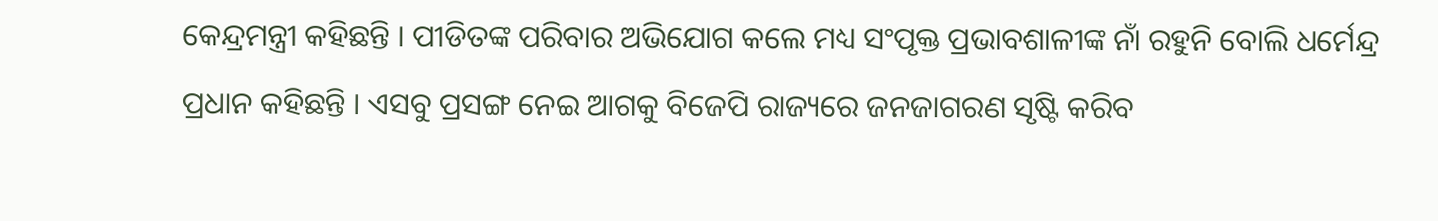କେନ୍ଦ୍ରମନ୍ତ୍ରୀ କହିଛନ୍ତି । ପୀଡିତଙ୍କ ପରିବାର ଅଭିଯୋଗ କଲେ ମଧ୍ୟ ସଂପୃକ୍ତ ପ୍ରଭାବଶାଳୀଙ୍କ ନାଁ ରହୁନି ବୋଲି ଧର୍ମେନ୍ଦ୍ର ପ୍ରଧାନ କହିଛନ୍ତି । ଏସବୁ ପ୍ରସଙ୍ଗ ନେଇ ଆଗକୁ ବିଜେପି ରାଜ୍ୟରେ ଜନଜାଗରଣ ସୃଷ୍ଟି କରିବ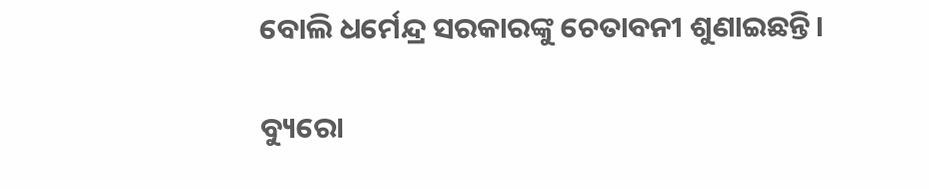ବୋଲି ଧର୍ମେନ୍ଦ୍ର ସରକାରଙ୍କୁ ଚେତାବନୀ ଶୁଣାଇଛନ୍ତି।

ବ୍ୟୁରୋ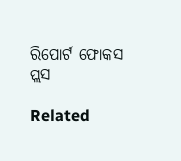ରିପୋର୍ଟ ଫୋକସ ପ୍ଲସ

Related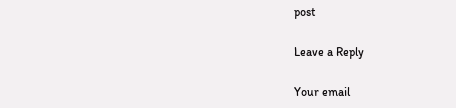post

Leave a Reply

Your email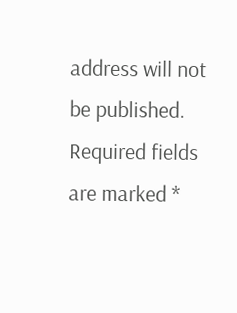address will not be published. Required fields are marked *